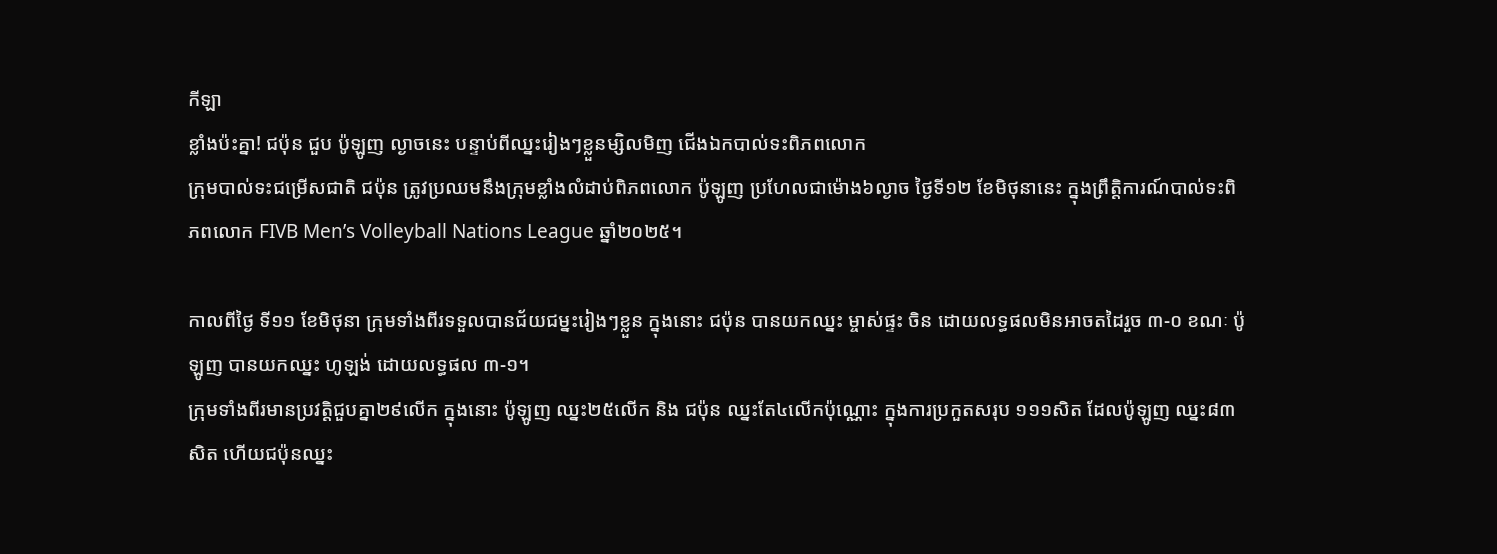កីឡា
ខ្លាំងប៉ះគ្នា! ជប៉ុន ជួប ប៉ូឡូញ ល្ងាចនេះ បន្ទាប់ពីឈ្នះរៀងៗខ្លួនម្សិលមិញ ជើងឯកបាល់ទះពិភពលោក
ក្រុមបាល់ទះជម្រើសជាតិ ជប៉ុន ត្រូវប្រឈមនឹងក្រុមខ្លាំងលំដាប់ពិភពលោក ប៉ូឡូញ ប្រហែលជាម៉ោង៦ល្ងាច ថ្ងៃទី១២ ខែមិថុនានេះ ក្នុងព្រឹត្តិការណ៍បាល់ទះពិភពលោក FIVB Men’s Volleyball Nations League ឆ្នាំ២០២៥។

កាលពីថ្ងៃ ទី១១ ខែមិថុនា ក្រុមទាំងពីរទទួលបានជ័យជម្នះរៀងៗខ្លួន ក្នុងនោះ ជប៉ុន បានយកឈ្នះ ម្ចាស់ផ្ទះ ចិន ដោយលទ្ធផលមិនអាចតដៃរួច ៣-០ ខណៈ ប៉ូឡូញ បានយកឈ្នះ ហូឡង់ ដោយលទ្ធផល ៣-១។
ក្រុមទាំងពីរមានប្រវត្តិជួបគ្នា២៩លើក ក្នុងនោះ ប៉ូឡូញ ឈ្នះ២៥លើក និង ជប៉ុន ឈ្នះតែ៤លើកប៉ុណ្ណោះ ក្នុងការប្រកួតសរុប ១១១សិត ដែលប៉ូឡូញ ឈ្នះ៨៣សិត ហើយជប៉ុនឈ្នះ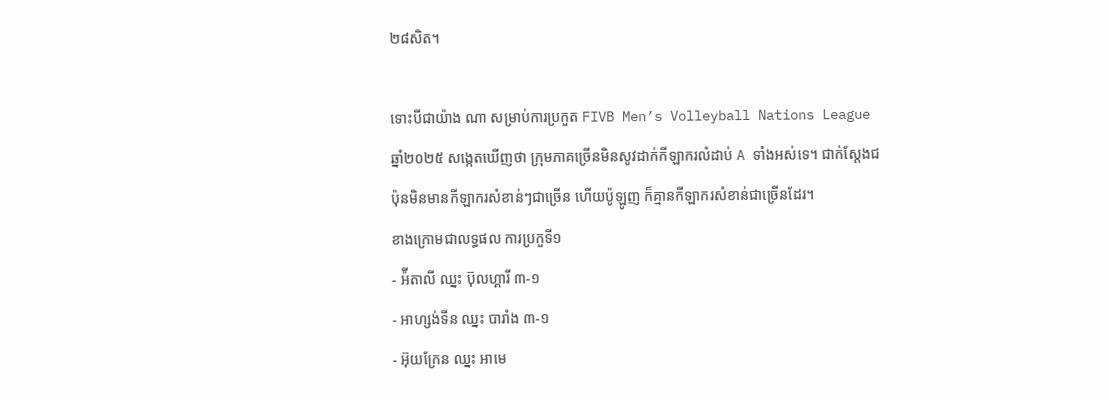២៨សិត។

ទោះបីជាយ៉ាង ណា សម្រាប់ការប្រកួត FIVB Men’s Volleyball Nations League ឆ្នាំ២០២៥ សង្កេតឃើញថា ក្រុមភាគច្រើនមិនសូវដាក់កីឡាករលំដាប់ A ទាំងអស់ទេ។ ជាក់ស្តែងជប៉ុនមិនមានកីឡាករសំខាន់ៗជាច្រើន ហើយប៉ូឡូញ ក៏គ្មានកីឡាករសំខាន់ជាច្រើនដែរ។
ខាងក្រោមជាលទ្ធផល ការប្រកួទី១
- អ៉ីតាលី ឈ្នះ ប៊ុលហ្គារី ៣-១
- អាហ្សង់ទីន ឈ្នះ បារាំង ៣-១
- អ៊ុយក្រែន ឈ្នះ អាមេ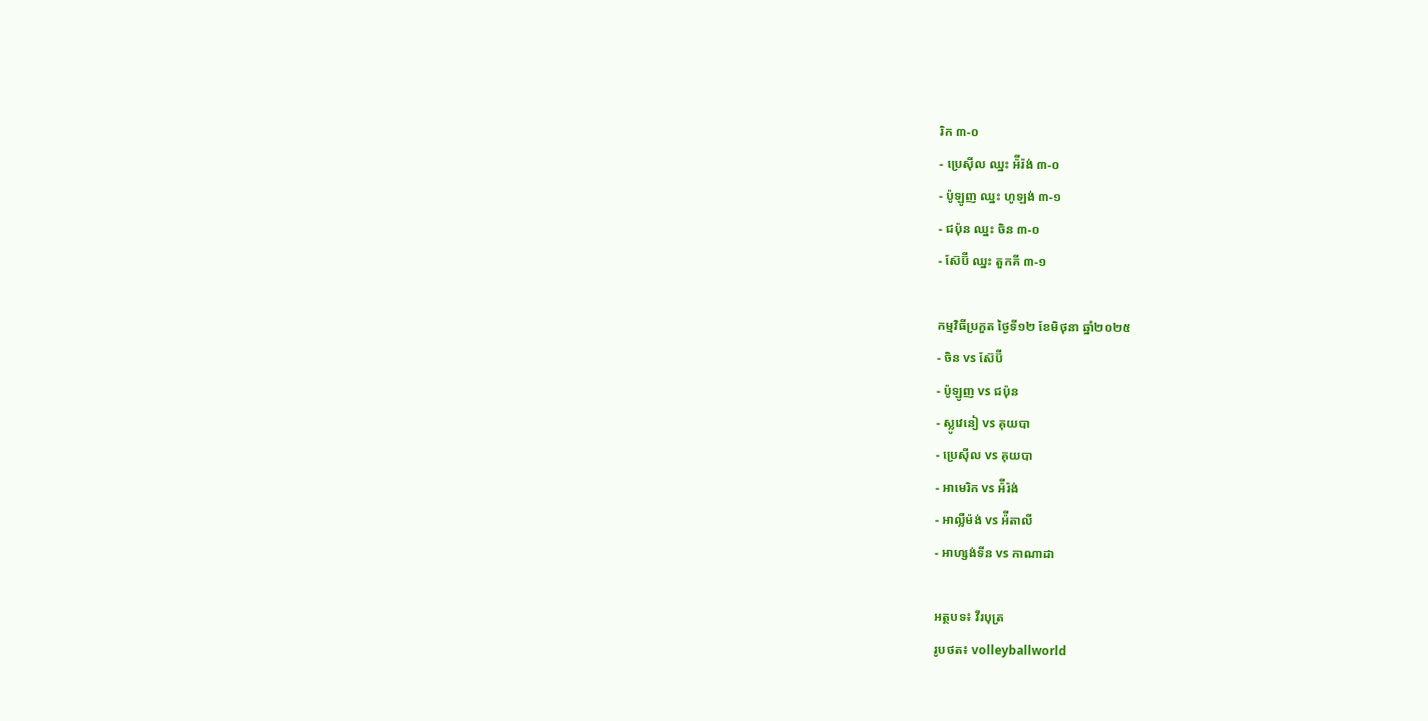រិក ៣-០
- ប្រេស៊ីល ឈ្នះ អ៉ីរ៉ង់ ៣-០
- ប៉ូឡូញ ឈ្នះ ហូឡង់ ៣-១
- ជប៉ុន ឈ្នះ ចិន ៣-០
- ស៊ែប៊ី ឈ្នះ តួកគី ៣-១

កម្មវិធីប្រកួត ថ្ងៃទី១២ ខែមិថុនា ឆ្នាំ២០២៥
- ចិន vs ស៊ែប៊ី
- ប៉ូឡូញ vs ជប៉ុន
- ស្លូវេនៀ vs គុយបា
- ប្រេស៊ីល vs គុយបា
- អាមេរិក vs អ៉ីរ៉ង់
- អាល្លឺម៉ង់ vs អ៉ីតាលី
- អាហ្សង់ទីន vs កាណាដា

អត្ថបទ៖ វីរបុត្រ
រូបថត៖ volleyballworld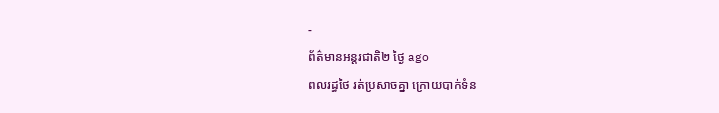-
ព័ត៌មានអន្ដរជាតិ២ ថ្ងៃ ago
ពលរដ្ធថៃ រត់ប្រសាចគ្នា ក្រោយបាក់ទំន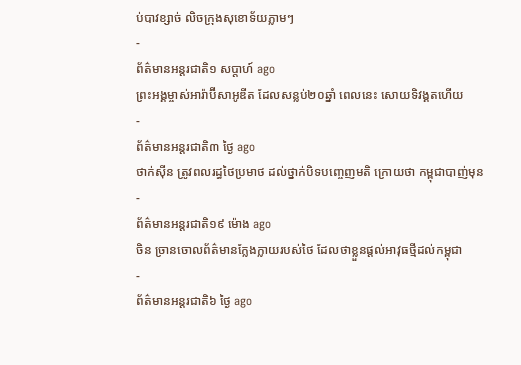ប់បាវខ្សាច់ លិចក្រុងសុខោទ័យភ្លាមៗ
-
ព័ត៌មានអន្ដរជាតិ១ សប្តាហ៍ ago
ព្រះអង្គម្ចាស់អារ៉ាប៊ីសាអូឌីត ដែលសន្លប់២០ឆ្នាំ ពេលនេះ សោយទិវង្គតហើយ
-
ព័ត៌មានអន្ដរជាតិ៣ ថ្ងៃ ago
ថាក់ស៊ីន ត្រូវពលរដ្ធថៃប្រមាថ ដល់ថ្នាក់បិទបញ្ចេញមតិ ក្រោយថា កម្ពុជាបាញ់មុន
-
ព័ត៌មានអន្ដរជាតិ១៩ ម៉ោង ago
ចិន ច្រានចោលព័ត៌មានក្លែងក្លាយរបស់ថៃ ដែលថាខ្លួនផ្តល់អាវុធថ្មីដល់កម្ពុជា
-
ព័ត៌មានអន្ដរជាតិ៦ ថ្ងៃ ago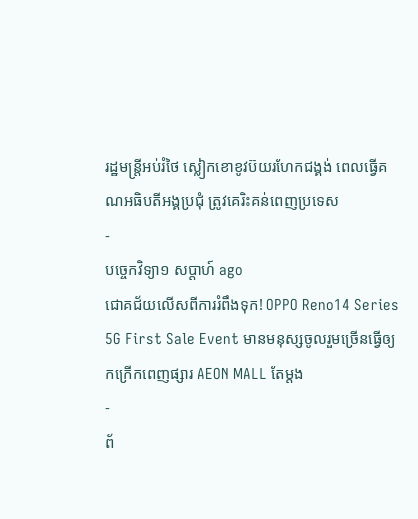រដ្ឋមន្ត្រីអប់រំថៃ ស្លៀកខោខូវប៊យរហែកជង្គង់ ពេលធ្វើគណអធិបតីអង្គប្រជុំ ត្រូវគេរិះគន់ពេញប្រទេស
-
បច្ចេកវិទ្យា១ សប្តាហ៍ ago
ជោគជ័យលើសពីការរំពឹងទុក! OPPO Reno14 Series 5G First Sale Event មានមនុស្សចូលរួមច្រើនធ្វើឲ្យកក្រើកពេញផ្សារ AEON MALL តែម្តង
-
ព័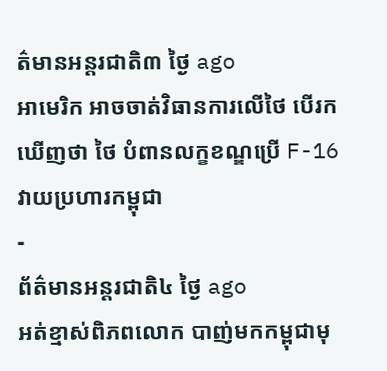ត៌មានអន្ដរជាតិ៣ ថ្ងៃ ago
អាមេរិក អាចចាត់វិធានការលើថៃ បើរកឃើញថា ថៃ បំពានលក្ខខណ្ឌប្រើ F-16 វាយប្រហារកម្ពុជា
-
ព័ត៌មានអន្ដរជាតិ៤ ថ្ងៃ ago
អត់ខ្មាស់ពិភពលោក បាញ់មកកម្ពុជាមុ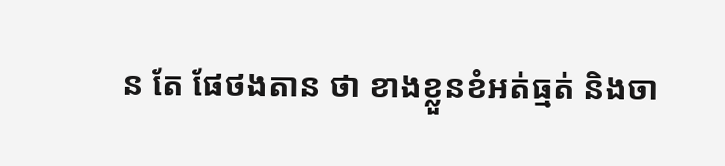ន តែ ផែថងតាន ថា ខាងខ្លួនខំអត់ធ្មត់ និងចា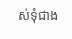ស់ទុំជាង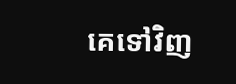គេទៅវិញ